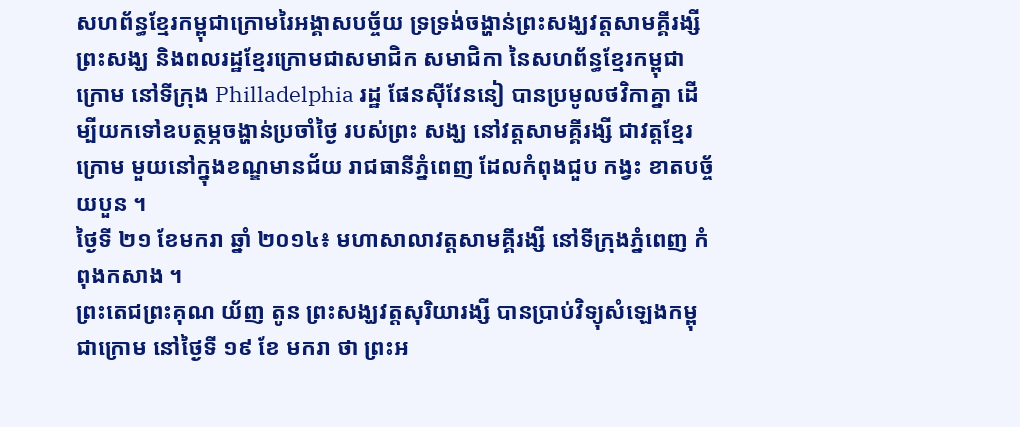សហព័ន្ធខ្មែរកម្ពុជាក្រោមរៃអង្គាសបច្ច័យ ទ្រទ្រង់ចង្ហាន់ព្រះសង្ឃវត្តសាមគ្គីរង្សី
ព្រះសង្ឃ និងពលរដ្ឋខ្មែរក្រោមជាសមាជិក សមាជិកា នៃសហព័ន្ធខ្មែរកម្ពុជាក្រោម នៅទីក្រុង Philladelphia រដ្ឋ ផែនស៊ីវែននៀ បានប្រមូលថវិកាគ្នា ដើម្បីយកទៅឧបត្ថម្ភចង្ហាន់ប្រចាំថ្ងៃ របស់ព្រះ សង្ឃ នៅវត្តសាមគ្គីរង្សី ជាវត្តខ្មែរក្រោម មួយនៅក្នុងខណ្ឌមានជ័យ រាជធានីភ្នំពេញ ដែលកំពុងជួប កង្វះ ខាតបច្ច័យបួន ។
ថ្ងៃទី ២១ ខែមករា ឆ្នាំ ២០១៤៖ មហាសាលាវត្តសាមគ្គីរង្សី នៅទីក្រុងភ្នំពេញ កំពុងកសាង ។
ព្រះតេជព្រះគុណ យ័ញ តូន ព្រះសង្ឃវត្តសុរិយារង្សី បានប្រាប់វិទ្យុសំឡេងកម្ពុជាក្រោម នៅថ្ងៃទី ១៩ ខែ មករា ថា ព្រះអ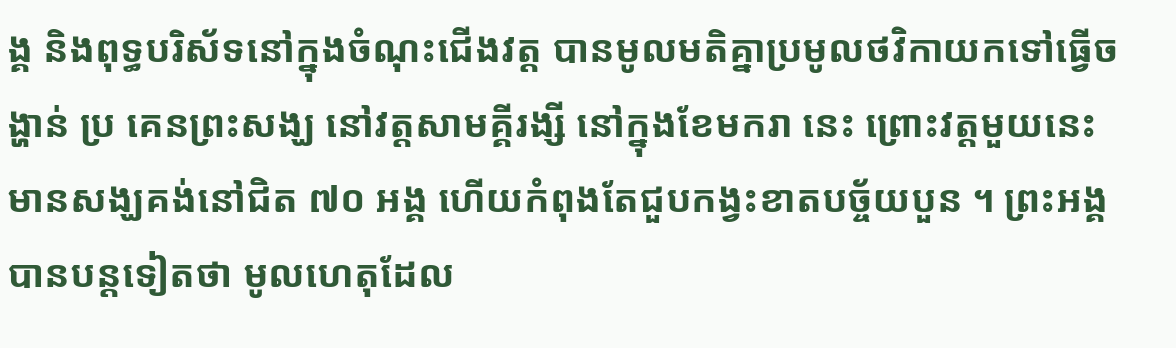ង្គ និងពុទ្ធបរិស័ទនៅក្នុងចំណុះជើងវត្ត បានមូលមតិគ្នាប្រមូលថវិកាយកទៅធ្វើចង្ហាន់ ប្រ គេនព្រះសង្ឃ នៅវត្តសាមគ្គីរង្សី នៅក្នុងខែមករា នេះ ព្រោះវត្តមួយនេះ មានសង្ឃគង់នៅជិត ៧០ អង្គ ហើយកំពុងតែជួបកង្វះខាតបច្ច័យបួន ។ ព្រះអង្គ បានបន្តទៀតថា មូលហេតុដែល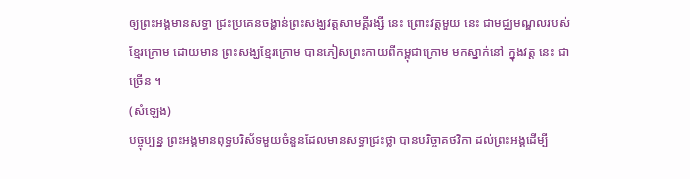ឲ្យព្រះអង្គមានសទ្ធា ជ្រះប្រគេនចង្ហាន់ព្រះសង្ឃវត្តសាមគ្គីរង្សី នេះ ព្រោះវត្តមួយ នេះ ជាមជ្ឈមណ្ឌលរបស់ខ្មែរក្រោម ដោយមាន ព្រះសង្ឃខ្មែរក្រោម បានភៀសព្រះកាយពីកម្ពុជាក្រោម មកស្នាក់នៅ ក្នុងវត្ត នេះ ជាច្រើន ។
(សំឡេង)
បច្ចុប្បន្ន ព្រះអង្គមានពុទ្ធបរិស័ទមួយចំនួនដែលមានសទ្ធាជ្រះថ្លា បានបរិច្ចាគថវិកា ដល់ព្រះអង្គដើម្បី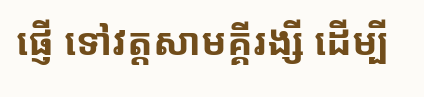ផ្ញើ ទៅវត្តសាមគ្គីរង្សី ដើម្បី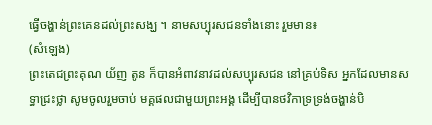ធ្វើចង្ហាន់ព្រះគេនដល់ព្រះសង្ឃ ។ នាមសប្បុរសជនទាំងនោះ រួមមាន៖
(សំឡេង)
ព្រះតេជព្រះគុណ យ័ញ តូន ក៏បានអំពាវនាវដល់សប្បុរសជន នៅគ្រប់ទិស អ្នកដែលមានសទ្ធាជ្រះថ្លា សូមចូលរួមចាប់ មគ្គផលជាមួយព្រះអង្គ ដើម្បីបានថវិកាទ្រទ្រង់ចង្ហាន់បិ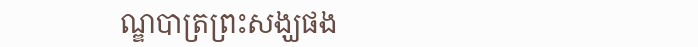ណ្ឌបាត្រព្រះសង្ឃផង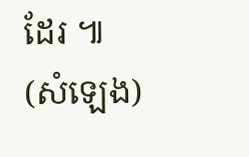ដែរ ៕
(សំឡេង)